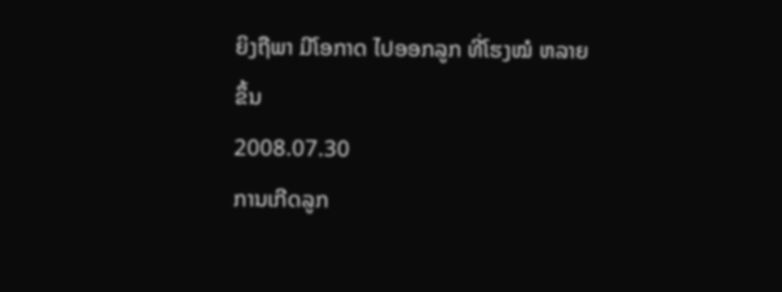ຍິງຖືພາ ມີໂອກາດ ໄປອອກລູກ ທີ່ໂຮງໝໍ ຫລາຍຂຶ້ນ
2008.07.30
ການເກີດລູກ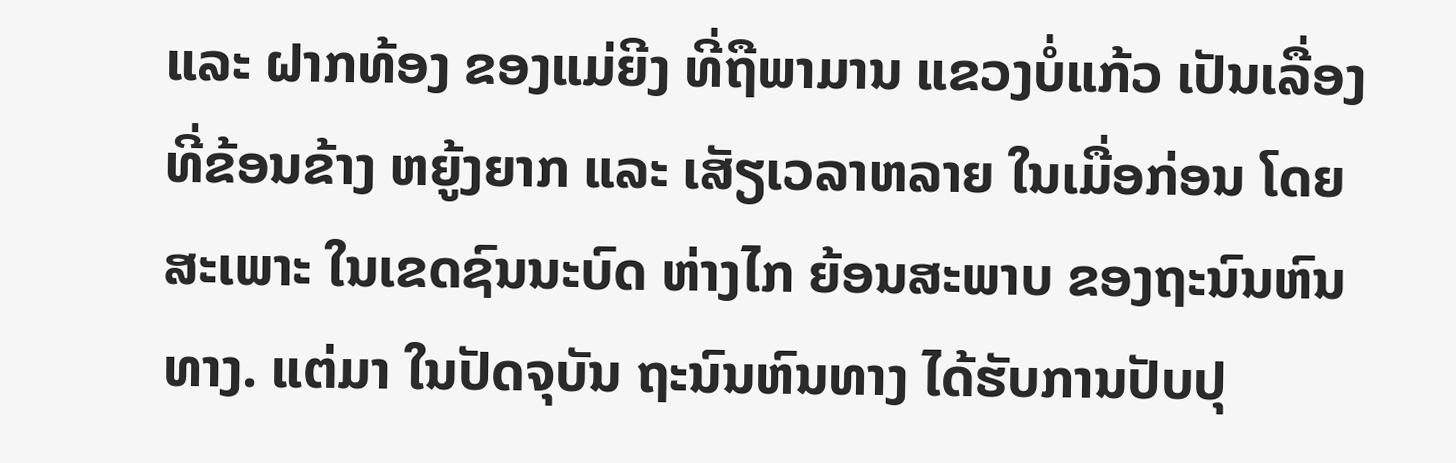ແລະ ຝາກທ້ອງ ຂອງແມ່ຍີງ ທີ່ຖືພາມານ ແຂວງບໍ່ແກ້ວ ເປັນເລື່ອງ ທີ່ຂ້ອນຂ້າງ ຫຍູ້ງຍາກ ແລະ ເສັຽເວລາຫລາຍ ໃນເມື່ອກ່ອນ ໂດຍສະເພາະ ໃນເຂດຊົນນະບົດ ຫ່າງໄກ ຍ້ອນສະພາບ ຂອງຖະນົນຫົນທາງ. ແຕ່ມາ ໃນປັດຈຸບັນ ຖະນົນຫົນທາງ ໄດ້ຮັບການປັບປຸ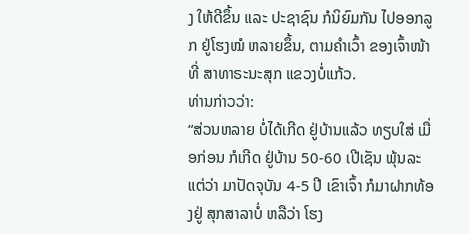ງ ໃຫ້ດີຂຶ້ນ ແລະ ປະຊາຊົນ ກໍນິຍົມກັນ ໄປອອກລູກ ຢູ່ໂຮງໝໍ ຫລາຍຂຶ້ນ, ຕາມຄໍາເວົ້າ ຂອງເຈົ້າໜ້າທີ່ ສາທາຣະນະສຸກ ແຂວງບໍ່ແກ້ວ.
ທ່ານກ່າວວ່າ:
“ສ່ວນຫລາຍ ບໍ່ໄດ້ເກີດ ຢູ່ບ້ານແລ້ວ ທຽບໃສ່ ເມື່ອກ່ອນ ກໍເກີດ ຢູ່ບ້ານ 50-60 ເປີເຊັນ ພຸ້ນລະ ແຕ່ວ່າ ມາປັດຈຸບັນ 4-5 ປີ ເຂົາເຈົ້າ ກໍມາຝາກທ້ອງຢູ່ ສຸກສາລາບໍ່ ຫລືວ່າ ໂຮງ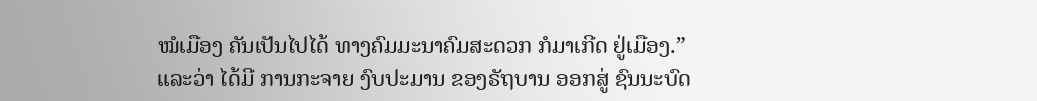ໝໍເມືອງ ຄັນເປັນໄປໄດ້ ທາງຄົມມະນາຄົມສະດວກ ກໍມາເກີດ ຢູ່ເມືອງ.”
ແລະວ່າ ໄດ້ມີ ການກະຈາຍ ງົບປະມານ ຂອງຣັຖບານ ອອກສູ່ ຊົນນະບົດ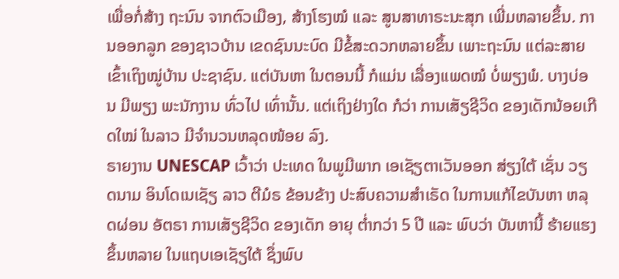ເພື່ອກໍ່ສ້າງ ຖະນົນ ຈາກຕົວເມືອງ, ສ້າງໂຮງໝໍ ແລະ ສູນສາທາຣະນະສຸກ ເພີ່ມຫລາຍຂຶ້ນ. ການອອກລູກ ຂອງຊາວບ້ານ ເຂດຊົນນະບົດ ມີຂໍ້ສະດວກຫລາຍຂຶ້ນ ເພາະຖະນົນ ແຕ່ລະສາຍ ເຂົ້າເຖິງໝູ່ບ້ານ ປະຊາຊົນ. ແຕ່ບັນຫາ ໃນຕອນນີ້ ກໍແມ່ນ ເລື່ອງແພດໝໍ ບໍ່ພຽງພໍ. ບາງບ່ອນ ມີພຽງ ພະນັກງານ ທົ່ວໄປ ເທົ່ານັ້ນ. ແຕ່ເຖິງຢ່າງໃດ ກໍວ່າ ການເສັຽຊີວິດ ຂອງເດັກນ້ອຍເກີດໃໝ່ ໃນລາວ ມີຈໍານວນຫລຸດໜ້ອຍ ລົງ.
ຣາຍງານ UNESCAP ເວົ້າວ່າ ປະເທດ ໃນພູມີພາກ ເອເຊັຽຕາເວັນອອກ ສ່ຽງໃຕ້ ເຊັ່ນ ວຽດນາມ ອິນໂດເນເຊັຽ ລາວ ຕີມໍຣ ຂ້ອນຂ້າງ ປະສົບຄວາມສໍາເຣັດ ໃນການແກ້ໄຂບັນຫາ ຫລຸດຜ່ອນ ອັຕຣາ ການເສັຽຊີວິດ ຂອງເດັກ ອາຍຸ ຕໍ່າກວ່າ 5 ປີ ແລະ ພົບວ່າ ບັນຫານີ້ ຮ້າຍແຮງ ຂຶ້ນຫລາຍ ໃນແຖບເອເຊັຽໃຕ້ ຊຶ່ງພົບ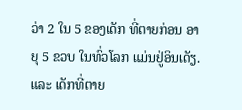ວ່າ 2 ໃນ 5 ຂອງເດັກ ທີ່ຕາຍກ່ອນ ອາຍຸ 5 ຂວບ ໃນທົ່ວໂລກ ແມ່ນຢູ່ອິນເດັຽ. ແລະ ເດັກທີ່ຕາຍ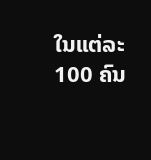ໃນແຕ່ລະ 100 ຄົນ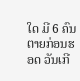ໃດ ມີ 6 ຄົນ ຕາຍກ່ອນຮອດ ວັນເກີ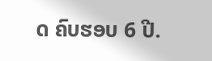ດ ຄົບຮອບ 6 ປີ.